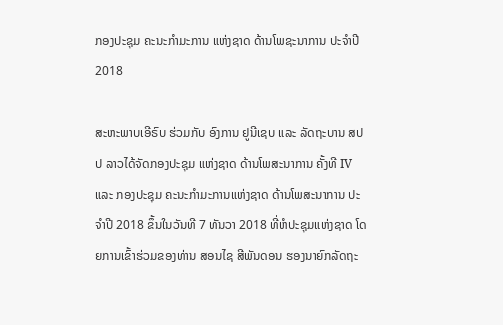ກອງປະຊຸມ ຄະນະກໍາມະການ ແຫ່ງຊາດ ດ້ານໂພຊະນາການ ປະຈໍາປີ 2018

ສະຫະພາບເອີຣົບ ຮ່ວມກັບ ອົງການ ຢູນີເຊບ ແລະ ລັດຖະບານ ສປປ ລາວໄດ້ຈັດກອງປະຊຸມ ແຫ່ງຊາດ ດ້ານໂພສະນາການ ຄັ້ງທີ IV ແລະ ກອງປະຊຸມ ຄະນະກໍາມະການແຫ່ງຊາດ ດ້ານໂພສະນາການ ປະຈໍາປີ 2018 ຂຶ້ນໃນວັນທີ 7 ທັນວາ 2018 ທີ່ຫໍປະຊຸມແຫ່ງຊາດ ໂດຍການເຂົ້າຮ່ວມຂອງທ່ານ ສອນໄຊ ສີພັນດອນ ຮອງນາຍົກລັດຖະ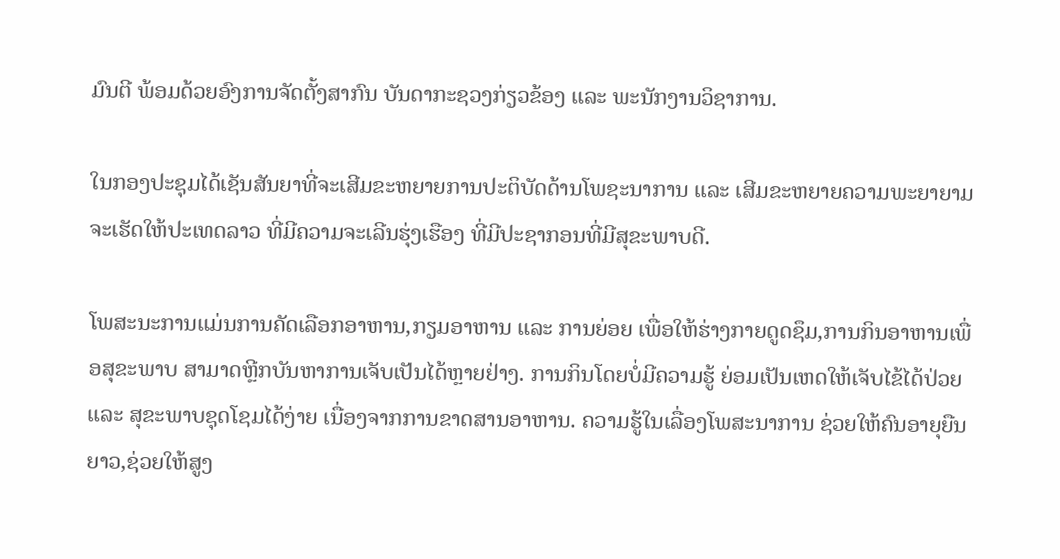ມົນຕີ ພ້ອມດ້ວຍອົງການຈັດຕັ້ງສາກົນ ບັນດາກະຊວງກ່ຽວຂ້ອງ ແລະ ພະນັກງານວິຊາການ.

ໃນກອງປະຊຸມໄດ້ເຊັນສັນຍາທີ່ຈະເສີມຂະຫຍາຍການປະຕິບັດດ້ານໂພຊະນາການ ແລະ ເສີມຂະຫຍາຍຄວາມພະຍາຍາມຈະເຮັດໃຫ້ປະເທດລາວ ທີ່ມີຄວາມຈະເລີນຮຸ່ງເຮືອງ ທີ່ມີປະຊາກອນທີ່ມີສຸຂະພາບດີ.

ໂພສະນະການແມ່ນການຄັດເລືອກອາຫານ,ກຽມອາຫານ ແລະ ການຍ່ອຍ ເພື່ອໃຫ້ຮ່າງກາຍດູດຊຶມ,ການກິນອາຫານເພື່ອສຸຂະພາບ ສາມາດຫຼີກບັນຫາການເຈັບເປັນໄດ້ຫຼາຍຢ່າງ. ການກິນໂດຍບໍ່ມີຄວາມຮູ້ ຍ່ອມເປັນເຫດໃຫ້ເຈັບໄຂ້ໄດ້ປ່ວຍ ແລະ ສຸຂະພາບຊຸດໂຊມໄດ້ງ່າຍ ເນື່ອງຈາກການຂາດສານອາຫານ. ຄວາມຮູ້ໃນເລື່ອງໂພສະນາການ ຊ່ວຍໃຫ້ຄົນອາຍຸຍືນຍາວ,ຊ່ວຍໃຫ້ສູງ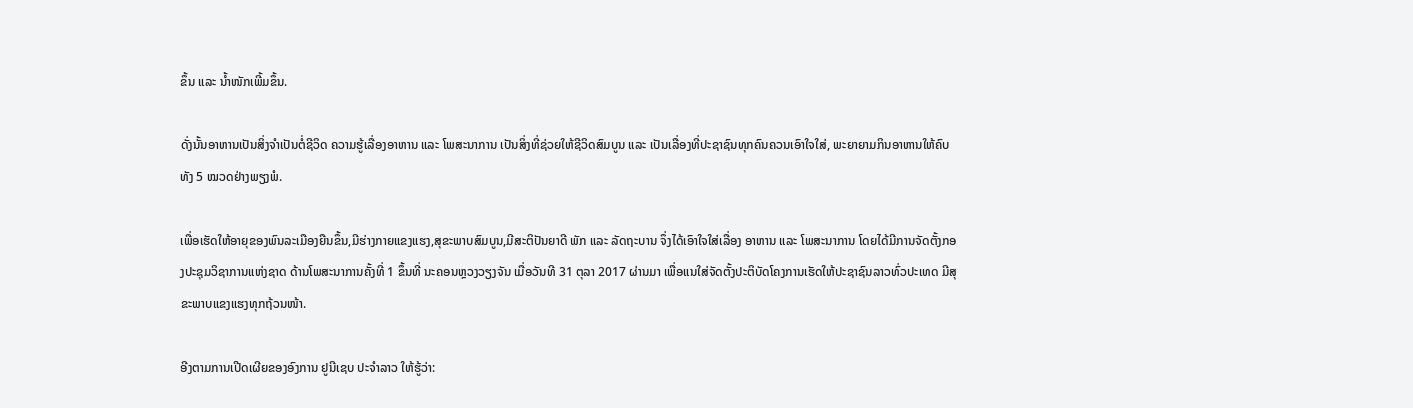ຂຶ້ນ ແລະ ນໍ້າໜັກເພີ້ມຂຶ້ນ.

ດັ່ງນັ້ນອາຫານເປັນສິ່ງຈໍາເປັນຕໍ່ຊີວິດ ຄວາມຮູ້ເລື່ອງອາຫານ ແລະ ໂພສະນາການ ເປັນສິ່ງທີ່ຊ່ວຍໃຫ້ຊີວິດສົມບູນ ແລະ ເປັນເລື່ອງທີ່ປະຊາຊົນທຸກຄົນຄວນເອົາໃຈໃສ່, ພະຍາຍາມກິນອາຫານໃຫ້ຄົບທັງ 5 ໝວດຢ່າງພຽງພໍ.

ເພື່ອເຮັດໃຫ້ອາຍຸຂອງພົນລະເມືອງຍືນຂຶ້ນ,ມີຮ່າງກາຍແຂງແຮງ,ສຸຂະພາບສົມບູນ,ມີສະຕິປັນຍາດີ ພັກ ແລະ ລັດຖະບານ ຈຶ່ງໄດ້ເອົາໃຈໃສ່ເລື່ອງ ອາຫານ ແລະ ໂພສະນາການ ໂດຍໄດ້ມີການຈັດຕັ້ງກອງປະຊຸມວິຊາການແຫ່ງຊາດ ດ້ານໂພສະນາການຄັ້ງທີ່ 1 ຂຶ້ນທີ່ ນະຄອນຫຼວງວຽງຈັນ ເມື່ອວັນທີ 31 ຕຸລາ 2017 ຜ່ານມາ ເພື່ອແນໃສ່ຈັດຕັ້ງປະຕິບັດໂຄງການເຮັດໃຫ້ປະຊາຊົນລາວທົ່ວປະເທດ ມີສຸຂະພາບແຂງແຮງທຸກຖ້ວນໜ້າ.

ອີງຕາມການເປີດເຜີຍຂອງອົງການ ຢູນີເຊບ ປະຈໍາລາວ ໃຫ້ຮູ້ວ່າ: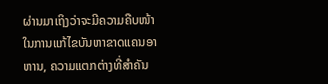ຜ່ານມາເຖິງວ່າຈະມີຄວາມຄືບໜ້າໃນການແກ້ໄຂບັນຫາຂາດແຄນອາຫານ, ຄວາມແຕກຕ່າງທີ່ສໍາຄັນ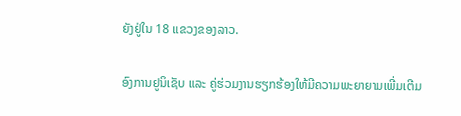ຍັງຢູ່ໃນ 18 ແຂວງຂອງລາວ.

ອົງການຢູນິເຊັບ ແລະ ຄູ່ຮ່ວມງານຮຽກຮ້ອງໃຫ້ມີຄວາມພະຍາຍາມເພີ່ມເຕີມ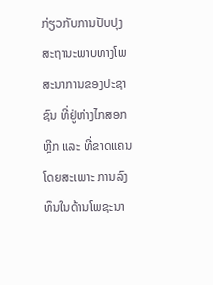ກ່ຽວກັບການປັບປຸງສະຖານະພາບທາງໂພສະນາການຂອງປະຊາຊົນ ທີ່ຢູ່ຫ່າງໄກສອກຫຼີກ ແລະ ທີ່ຂາດແຄນໂດຍສະເພາະ ການລົງທຶນໃນດ້ານໂພຊະນາ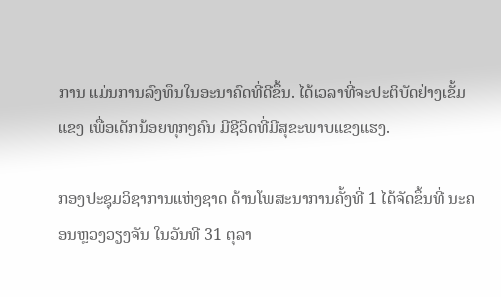ການ ແມ່ນການລົງທຶນໃນອະນາຄົດທີ່ດີຂຶ້ນ. ໄດ້ເວລາທີ່ຈະປະຕິບັດຢ່າງເຂັ້ມແຂງ ເພື່ອເດັກນ້ອຍທຸກໆຄົນ ມີຊີວິດທີ່ມີສຸຂະພາບແຂງແຮງ.

ກອງປະຊຸມວິຊາການແຫ່ງຊາດ ດ້ານໂພສະນາການຄັ້ງທີ່ 1 ໄດ້ຈັດຂຶ້ນທີ່ ນະຄອນຫຼວງວຽງຈັນ ໃນວັນທີ 31 ຕຸລາ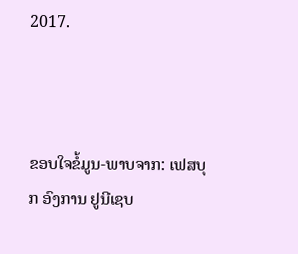2017.



ຂອບໃຈຂໍ້ມູນ-ພາບຈາກ: ເຟສບຸກ ອົງການ ຢູນີເຊບ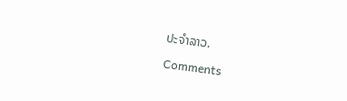ປະຈໍາລາວ.

Comments